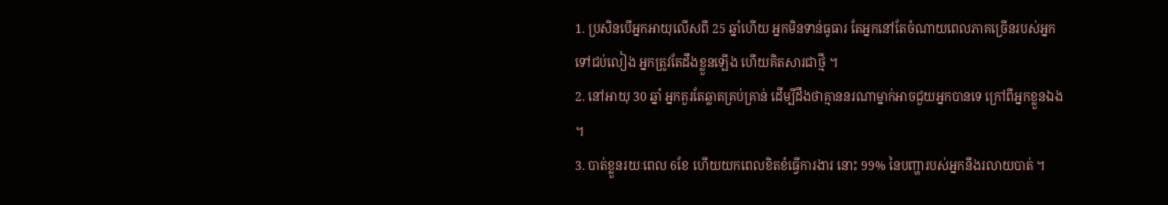1. ប្រសិនបើអ្នកអាយុលើសពី 25 ឆ្នាំហើយ អ្នកមិនទាន់ធូធារ តែអ្នកនៅតែចំណាយពេលភាគច្រើនរបស់អ្នកទៅជប់លៀង អ្នកត្រូវតែដឹងខ្លួនឡើង ហើយគិតសារជាថ្មី ។
2. នៅអាយុ 30 ឆ្នាំ អ្នកគួរតែឆ្លាតគ្រប់គ្រាន់ ដើម្បីដឹងថាគ្មាននរណាម្នាក់អាចជួយអ្នកបានទេ ក្រៅពីអ្នកខ្លួនឯង ។
3. បាត់ខ្លួនរយៈពេល 6ខែ ហើយយកពេលខិតខំធ្វើការងារ នោះ 99% នៃបញ្ហារបស់អ្នកនឹងរលាយបាត់ ។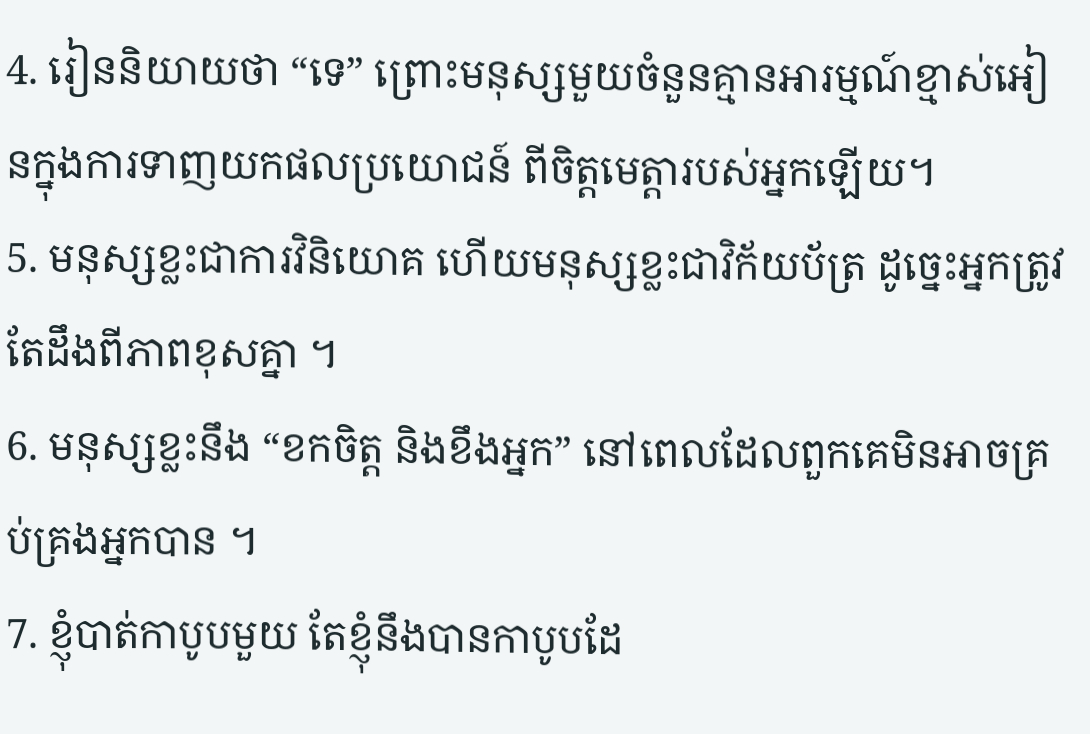4. រៀននិយាយថា “ទេ” ព្រោះមនុស្សមួយចំនួនគ្មានអារម្មណ៍ខ្មាស់អៀនក្នុងការទាញយកផលប្រយោជន៍ ពីចិត្តមេត្តារបស់អ្នកឡើយ។
5. មនុស្សខ្លះជាការវិនិយោគ ហើយមនុស្សខ្លះជាវិក័យប័ត្រ ដូច្នេះអ្នកត្រូវតែដឹងពីភាពខុសគ្នា ។
6. មនុស្សខ្លះនឹង “ខកចិត្ត និងខឹងអ្នក” នៅពេលដែលពួកគេមិនអាចគ្រប់គ្រងអ្នកបាន ។
7. ខ្ញុំបាត់កាបូបមួយ តែខ្ញុំនឹងបានកាបូបដែ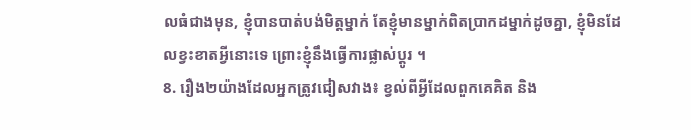លធំជាងមុន, ខ្ញុំបានបាត់បង់មិត្តម្នាក់ តែខ្ញុំមានម្នាក់ពិតប្រាកដម្នាក់ដូចគ្នា, ខ្ញុំមិនដែលខ្វះខាតអ្វីនោះទេ ព្រោះខ្ញុំនឹងធ្វើការផ្លាស់ប្តូរ ។
8. រឿង២យ៉ាងដែលអ្នកត្រូវជៀសវាង៖ ខ្វល់ពីអ្វីដែលពួកគេគិត និង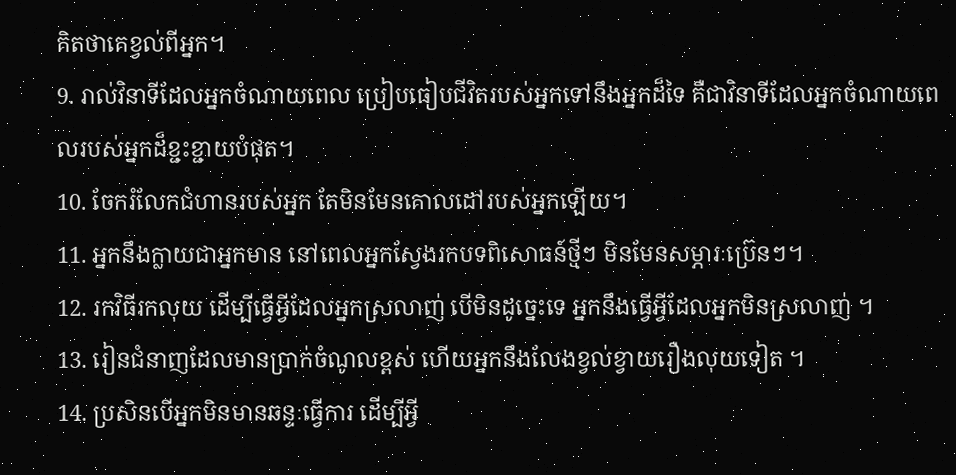គិតថាគេខ្វល់ពីអ្នក។
9. រាល់វិនាទីដែលអ្នកចំណាយពេល ប្រៀបធៀបជីវិតរបស់អ្នកទៅនឹងអ្នកដ៏ទៃ គឺជាវិនាទីដែលអ្នកចំណាយពេលរបស់អ្នកដ៏ខ្ជះខ្ជាយបំផុត។
10. ចែករំលែកជំហានរបស់អ្នក តែមិនមែនគោលដៅរបស់អ្នកឡើយ។
11. អ្នកនឹងក្លាយជាអ្នកមាន នៅពេលអ្នកស្វែងរកបទពិសោធន៍ថ្មីៗ មិនមែនសម្ភារៈប្រ៊េនៗ។
12. រកវិធីរកលុយ ដើម្បីធ្វើអ្វីដែលអ្នកស្រលាញ់ បើមិនដូច្នេះទេ អ្នកនឹងធ្វើអ្វីដែលអ្នកមិនស្រលាញ់ ។
13. រៀនជំនាញដែលមានប្រាក់ចំណូលខ្ពស់ ហើយអ្នកនឹងលែងខ្វល់ខ្វាយរឿងលុយទៀត ។
14. ប្រសិនបើអ្នកមិនមានឆន្ទៈធ្វើការ ដើម្បីអ្វី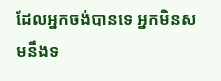ដែលអ្នកចង់បានទេ អ្នកមិនសមនឹងទ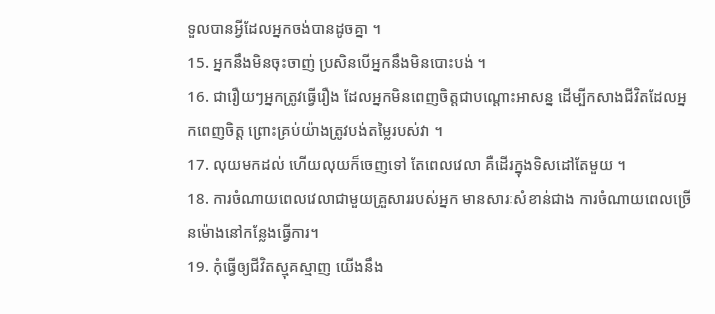ទួលបានអ្វីដែលអ្នកចង់បានដូចគ្នា ។
15. អ្នកនឹងមិនចុះចាញ់ ប្រសិនបើអ្នកនឹងមិនបោះបង់ ។
16. ជារឿយៗអ្នកត្រូវធ្វើរឿង ដែលអ្នកមិនពេញចិត្តជាបណ្តោះអាសន្ន ដើម្បីកសាងជីវិតដែលអ្នកពេញចិត្ត ព្រោះគ្រប់យ៉ាងត្រូវបង់តម្លៃរបស់វា ។
17. លុយមកដល់ ហើយលុយក៏ចេញទៅ តែពេលវេលា គឺដើរក្នុងទិសដៅតែមួយ ។
18. ការចំណាយពេលវេលាជាមួយគ្រួសាររបស់អ្នក មានសារៈសំខាន់ជាង ការចំណាយពេលច្រើនម៉ោងនៅកន្លែងធ្វើការ។
19. កុំធ្វើឲ្យជីវិតស្មុគស្មាញ យើងនឹង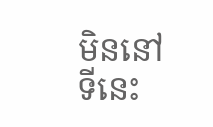មិននៅទីនេះ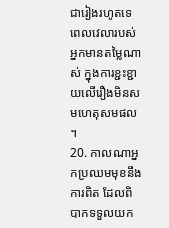ជារៀងរហូតទេ ពេលវេលារបស់អ្នកមានតម្លៃណាស់ ក្នុងការខ្ជះខ្ជាយលើរឿងមិនសមហេតុសមផល ។
20. កាលណាអ្នកប្រឈមមុខនឹងការពិត ដែលពិបាកទទួលយក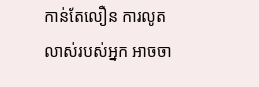កាន់តែលឿន ការលូតលាស់របស់អ្នក អាចចា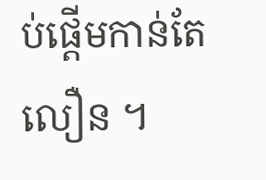ប់ផ្តើមកាន់តែលឿន ។